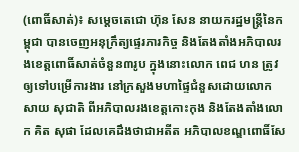(ពោធិ៍សាត់)៖ សម្តេចតេជោ ហ៊ុន សែន នាយករដ្ឋមន្ត្រីនៃកម្ពុជា បានចេញអនុក្រឹត្យផ្ទេរភារកិច្ច និងតែងតាំងអភិបាលរងខេត្តពោធិ៍សាត់ចំនួន៣រូប ក្នុងនោះលោក ពេជ ហន ត្រូវឲ្យទៅបម្រើការងារ នៅក្រសួងមហាផ្ទៃជំនួសដោយលោក សាយ សុជាតិ ពីអភិបាលរងខេត្តកោះកុង និងតែងតាំងលោក គិត សុផា ដែលគេដឹងថាជាអតីត អភិបាលខណ្ឌពោធិ៍សែ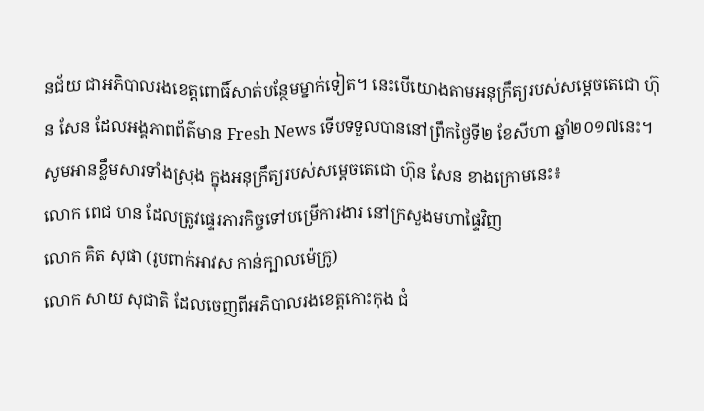នជ័យ ជាអភិបាលរងខេត្តពោធិ៍សាត់បន្ថែមម្នាក់ទៀត។ នេះបើយោងតាមអនុក្រឹត្យរបស់សម្តេចតេជោ ហ៊ុន សែន ដែលអង្គភាពព័ត៌មាន Fresh News ទើបទទួលបាននៅព្រឹកថ្ងៃទី២ ខែសីហា ឆ្នាំ២០១៧នេះ។
សូមអានខ្លឹមសារទាំងស្រុង ក្នុងអនុក្រឹត្យរបស់សម្តេចតេជោ ហ៊ុន សែន ខាងក្រោមនេះ៖
លោក ពេជ ហន ដែលត្រូវផ្ទេរភារកិច្ចទៅបម្រើការងារ នៅក្រសួងមហាផ្ទៃវិញ
លោក គិត សុផា (រូបពាក់អាវស កាន់ក្បាលម៉េក្រូ)
លោក សាយ សុជាតិ ដែលចេញពីអភិបាលរងខេត្តកោះកុង ជំ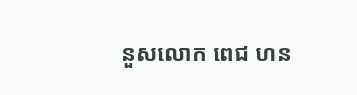នួសលោក ពេជ ហន